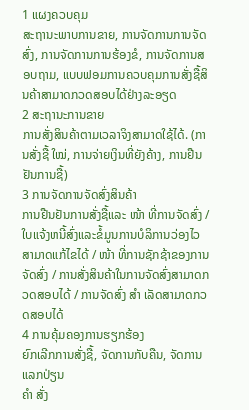1 ແຜງຄວບຄຸມ
ສະຖານະພາບການຂາຍ, ການຈັດການການຈັດສົ່ງ, ການຈັດການການຮ້ອງຂໍ, ການຈັດການສອບຖາມ, ແບບຟອມການຄວບຄຸມການສັ່ງຊື້ສິນຄ້າສາມາດກວດສອບໄດ້ຢ່າງລະອຽດ
2 ສະຖານະການຂາຍ
ການສັ່ງສິນຄ້າຕາມເວລາຈິງສາມາດໃຊ້ໄດ້. (ການສັ່ງຊື້ ໃໝ່, ການຈ່າຍເງິນທີ່ຍັງຄ້າງ, ການຢືນຢັນການຊື້)
3 ການຈັດການຈັດສົ່ງສິນຄ້າ
ການຢືນຢັນການສັ່ງຊື້ແລະ ໜ້າ ທີ່ການຈັດສົ່ງ / ໃບແຈ້ງຫນີ້ສົ່ງແລະຂໍ້ມູນການບໍລິການວ່ອງໄວສາມາດແກ້ໄຂໄດ້ / ໜ້າ ທີ່ການຊັກຊ້າຂອງການຈັດສົ່ງ / ການສັ່ງສິນຄ້າໃນການຈັດສົ່ງສາມາດກວດສອບໄດ້ / ການຈັດສົ່ງ ສຳ ເລັດສາມາດກວດສອບໄດ້
4 ການຄຸ້ມຄອງການຮຽກຮ້ອງ
ຍົກເລີກການສັ່ງຊື້, ຈັດການກັບຄືນ, ຈັດການແລກປ່ຽນ
ຄຳ ສັ່ງ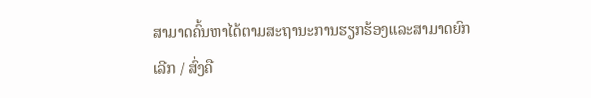ສາມາດຄົ້ນຫາໄດ້ຕາມສະຖານະການຮຽກຮ້ອງແລະສາມາດຍົກເລີກ / ສົ່ງຄື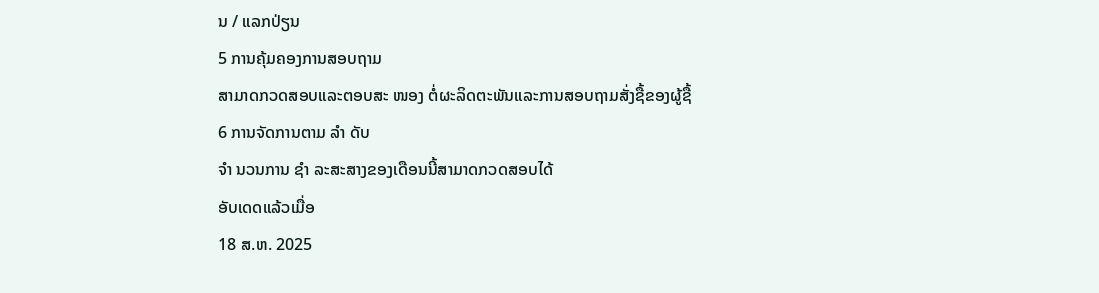ນ / ແລກປ່ຽນ
5 ການຄຸ້ມຄອງການສອບຖາມ
ສາມາດກວດສອບແລະຕອບສະ ໜອງ ຕໍ່ຜະລິດຕະພັນແລະການສອບຖາມສັ່ງຊື້ຂອງຜູ້ຊື້
6 ການຈັດການຕາມ ລຳ ດັບ
ຈຳ ນວນການ ຊຳ ລະສະສາງຂອງເດືອນນີ້ສາມາດກວດສອບໄດ້
ອັບເດດແລ້ວເມື່ອ
18 ສ.ຫ. 2025